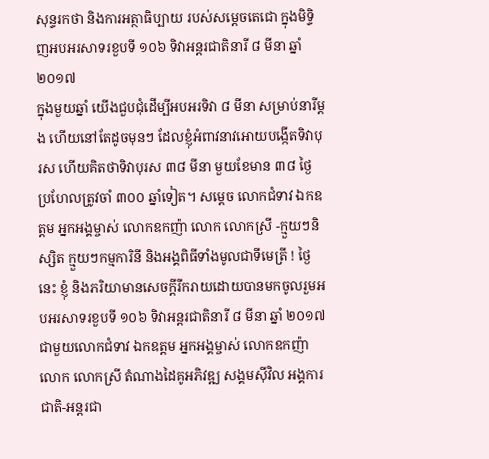សុន្ទរកថា និងការអត្ថាធិប្បាយ របស់សម្តេចតេជោ ក្នុងមិទ្ទិញអបអរសាទរខួបទី ១០៦ ទិវាអន្តរជាតិនារី ៨ មីនា ឆ្នាំ ២០១៧
ក្នុងមួយឆ្នាំ យើងជួបជុំដើម្បីអបអរទិវា ៨ មីនា សម្រាប់នារីម្តង ហើយនៅតែដូចមុនៗ ដែលខ្ញុំអំពាវនាវអោយបង្កើតទិវាបុរស ហើយគិតថាទិវាបុរស ៣៨ មីនា មួយខែមាន ៣៨ ថ្ងៃ ប្រហែលត្រូវចាំ ៣០០ ឆ្នាំទៀត។ សម្តេច លោកជំទាវ ឯកឧត្តម អ្នកអង្គម្ចាស់ លោកឧកញ៉ា លោក លោកស្រី -ក្មួយៗនិស្សិត ក្មួយៗកម្មការិនី និងអង្គពិធីទាំងមូលជាទីមេត្រី ! ថ្ងៃនេះ ខ្ញុំ និងភរិយាមានសេចក្តីរីករាយដោយបានមកចូលរួមអបអរសាទរខួបទី ១០៦ ទិវាអន្តរជាតិនារី ៨ មីនា ឆ្នាំ ២០១៧ ជាមួយលោកជំទាវ ឯកឧត្តម អ្នកអង្គម្ចាស់ លោកឧកញ៉ា លោក លោកស្រី តំណាងដៃគូអភិវឌ្ឍ សង្គមស៊ីវិល អង្គការជាតិ-អន្តរជា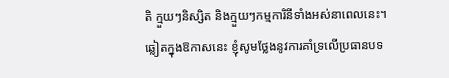តិ ក្មួយៗនិស្សិត និងក្មួយៗកម្មការិនីទាំងអស់នាពេលនេះ។ ឆ្លៀតក្នុងឱកាសនេះ ខ្ញុំសូមថ្លែងនូវការគាំទ្រលើប្រធានបទ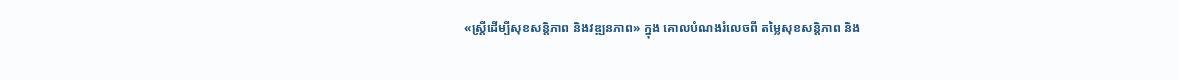«ស្ត្រីដើម្បីសុខសន្តិភាព និងវឌ្ឍនភាព» ក្នុង គោលបំណងរំលេចពី តម្លៃសុខសន្តិភាព និង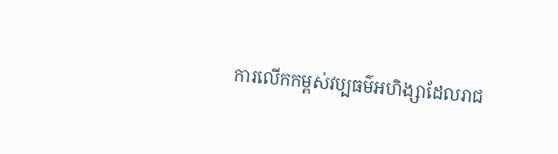ការលើកកម្ពស់វប្បធម៌អហិង្សាដែលរាជ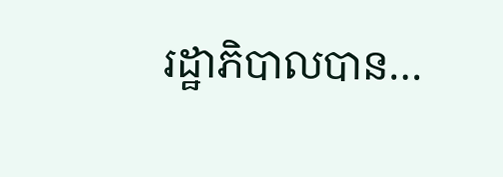រដ្ឋាភិបាលបាន…